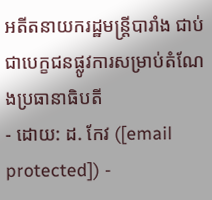អតីតនាយករដ្ឋមន្ត្រីបារាំង ជាប់ជាបេក្ខជនផ្លូវការសម្រាប់តំណែងប្រធានាធិបតី
- ដោយ: ដ. កែវ ([email protected]) -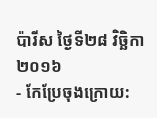ប៉ារីស ថ្ងៃទី២៨ វិច្ឆិកា ២០១៦
- កែប្រែចុងក្រោយ: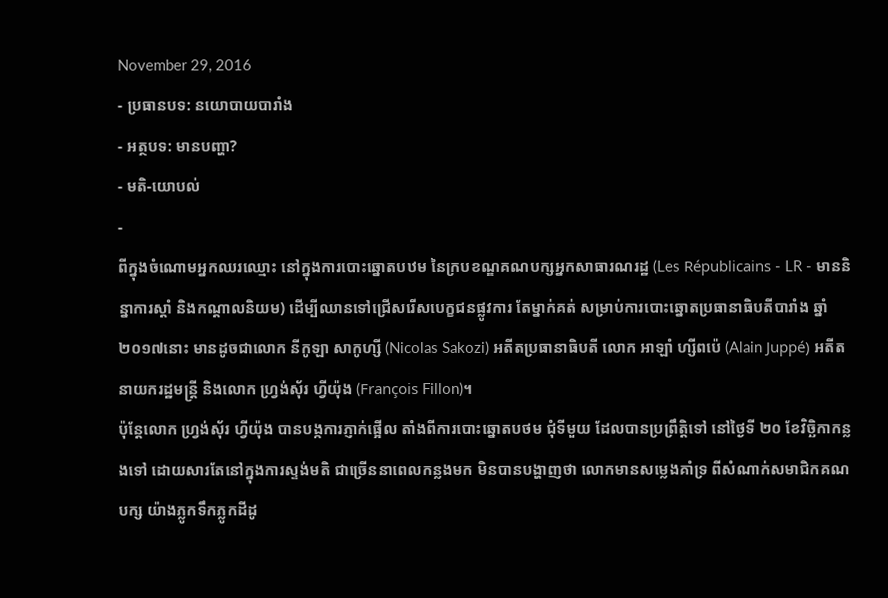November 29, 2016
- ប្រធានបទ: នយោបាយបារាំង
- អត្ថបទ: មានបញ្ហា?
- មតិ-យោបល់
-
ពីក្នុងចំណោមអ្នកឈរឈ្មោះ នៅក្នុងការបោះឆ្នោតបឋម នៃក្របខណ្ឌគណបក្សអ្នកសាធារណរដ្ឋ (Les Républicains - LR - មាននិន្នាការស្ដាំ និងកណ្ដាលនិយម) ដើម្បីឈានទៅជ្រើសរើសបេក្ខជនផ្លូវការ តែម្នាក់គត់ សម្រាប់ការបោះឆ្នោតប្រធានាធិបតីបារាំង ឆ្នាំ២០១៧នោះ មានដូចជាលោក នីកូឡា សាកូហ្សី (Nicolas Sakozi) អតីតប្រធានាធិបតី លោក អាឡាំ ហ្សីពប៉េ (Alain Juppé) អតីតនាយករដ្ឋមន្ត្រី និងលោក ហ្វ្រង់ស៊័រ ហ្វីយ៉ុង (François Fillon)។
ប៉ុន្តែលោក ហ្វ្រង់ស៊័រ ហ្វីយ៉ុង បានបង្កការភ្ញាក់ផ្អើល តាំងពីការបោះឆ្នោតបថម ជុំទីមួយ ដែលបានប្រព្រឹត្តិទៅ នៅថ្ងៃទី ២០ ខែវិច្ឆិកាកន្លងទៅ ដោយសារតែនៅក្នុងការស្ទង់មតិ ជាច្រើននាពេលកន្លងមក មិនបានបង្ហាញថា លោកមានសម្លេងគាំទ្រ ពីសំណាក់សមាជិកគណបក្ស យ៉ាងភ្លូកទឹកភ្លូកដីដូ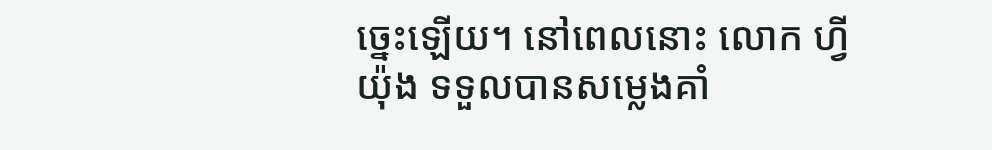ច្នេះឡើយ។ នៅពេលនោះ លោក ហ្វីយ៉ុង ទទួលបានសម្លេងគាំ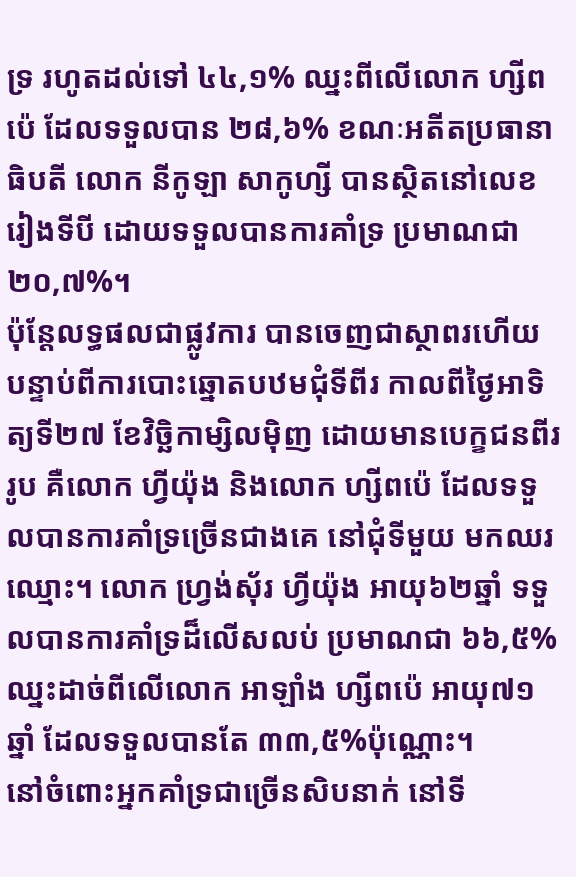ទ្រ រហូតដល់ទៅ ៤៤,១% ឈ្នះពីលើលោក ហ្សីពប៉េ ដែលទទួលបាន ២៨,៦% ខណៈអតីតប្រធានាធិបតី លោក នីកូឡា សាកូហ្សី បានស្ថិតនៅលេខរៀងទីបី ដោយទទួលបានការគាំទ្រ ប្រមាណជា២០,៧%។
ប៉ុន្តែលទ្ធផលជាផ្លូវការ បានចេញជាស្ថាពរហើយ បន្ទាប់ពីការបោះឆ្នោតបឋមជុំទីពីរ កាលពីថ្ងៃអាទិត្យទី២៧ ខែវិច្ឆិកាម្សិលម៉ិញ ដោយមានបេក្ខជនពីររូប គឺលោក ហ្វីយ៉ុង និងលោក ហ្សីពប៉េ ដែលទទួលបានការគាំទ្រច្រើនជាងគេ នៅជុំទីមួយ មកឈរឈ្មោះ។ លោក ហ្វ្រង់ស៊័រ ហ្វីយ៉ុង អាយុ៦២ឆ្នាំ ទទួលបានការគាំទ្រដ៏លើសលប់ ប្រមាណជា ៦៦,៥% ឈ្នះដាច់ពីលើលោក អាឡាំង ហ្សីពប៉េ អាយុ៧១ឆ្នាំ ដែលទទួលបានតែ ៣៣,៥%ប៉ុណ្ណោះ។
នៅចំពោះអ្នកគាំទ្រជាច្រើនសិបនាក់ នៅទី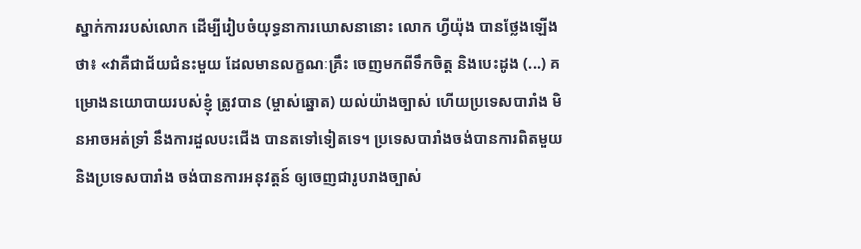ស្នាក់ការរបស់លោក ដើម្បីរៀបចំយុទ្ធនាការឃោសនានោះ លោក ហ្វីយ៉ុង បានថ្លែងឡើងថា៖ «វាគឺជាជ័យជំនះមួយ ដែលមានលក្ខណៈគ្រឹះ ចេញមកពីទឹកចិត្ត និងបេះដូង (...) គម្រោងនយោបាយរបស់ខ្ញុំ ត្រូវបាន (ម្ចាស់ឆ្នោត) យល់យ៉ាងច្បាស់ ហើយប្រទេសបារាំង មិនអាចអត់ទ្រាំ នឹងការដួលបះជើង បានតទៅទៀតទេ។ ប្រទេសបារាំងចង់បានការពិតមួយ និងប្រទេសបារាំង ចង់បានការអនុវត្តន៍ ឲ្យចេញជារូបរាងច្បាស់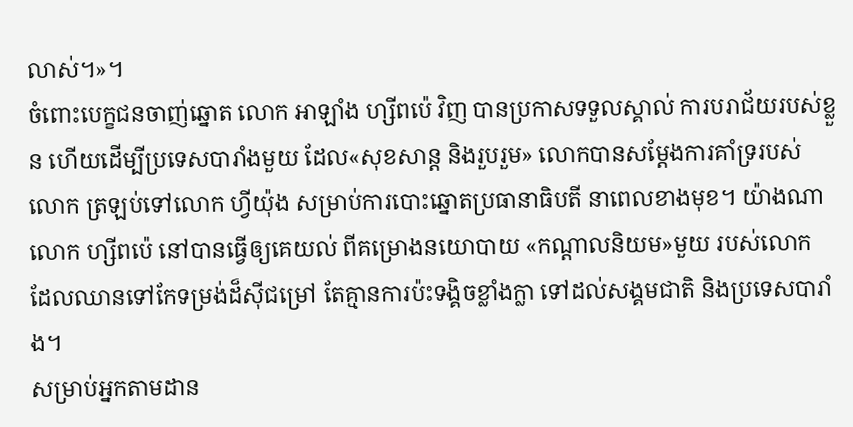លាស់។»។
ចំពោះបេក្ខជនចាញ់ឆ្នោត លោក អាឡាំង ហ្សីពប៉េ វិញ បានប្រកាសទទួលស្គាល់ ការបរាជ័យរបស់ខ្លួន ហើយដើម្បីប្រទេសបារាំងមួយ ដែល«សុខសាន្ដ និងរួបរួម» លោកបានសម្ដែងការគាំទ្ររបស់លោក ត្រឡប់ទៅលោក ហ្វីយ៉ុង សម្រាប់ការបោះឆ្នោតប្រធានាធិបតី នាពេលខាងមុខ។ យ៉ាងណា លោក ហ្សីពប៉េ នៅបានធ្វើឲ្យគេយល់ ពីគម្រោងនយោបាយ «កណ្ដាលនិយម»មួយ របស់លោក ដែលឈានទៅកែទម្រង់ដ៏ស៊ីជម្រៅ តែគ្មានការប៉ះទង្គិចខ្លាំងក្លា ទៅដល់សង្គមជាតិ និងប្រទេសបារាំង។
សម្រាប់អ្នកតាមដាន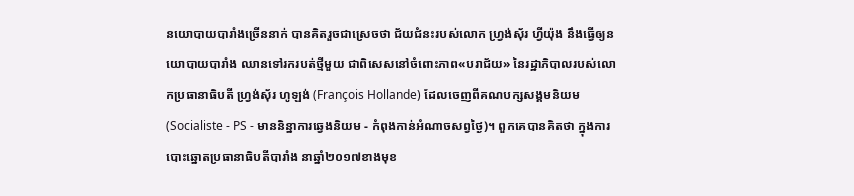នយោបាយបារាំងច្រើននាក់ បានគិតរួចជាស្រេចថា ជ័យជំនះរបស់លោក ហ្វ្រង់ស៊័រ ហ្វីយ៉ុង នឹងធ្វើឲ្យនយោបាយបារាំង ឈានទៅរករបត់ថ្មីមួយ ជាពិសេសនៅចំពោះភាព«បរាជ័យ» នៃរដ្ឋាភិបាលរបស់លោកប្រធានាធិបតី ហ្វ្រង់ស៊័រ ហូឡង់ (François Hollande) ដែលចេញពីគណបក្សសង្គមនិយម (Socialiste - PS - មាននិន្នាការឆ្វេងនិយម - កំពុងកាន់អំណាចសព្វថ្ងៃ)។ ពួកគេបានគិតថា ក្នុងការបោះឆ្នោតប្រធានាធិបតីបារាំង នាឆ្នាំ២០១៧ខាងមុខ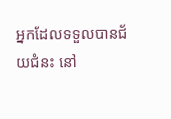អ្នកដែលទទួលបានជ័យជំនះ នៅ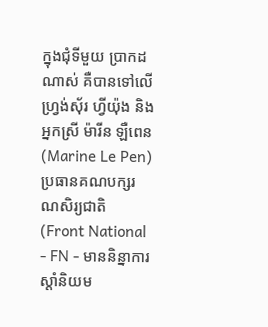ក្នុងជុំទីមួយ ប្រាកដណាស់ គឺបានទៅលើ ហ្វ្រង់ស៊័រ ហ្វីយ៉ុង និងអ្នកស្រី ម៉ារីន ឡឺពេន (Marine Le Pen) ប្រធានគណបក្សរណសិរ្យជាតិ (Front National - FN - មាននិន្នាការស្ដាំនិយម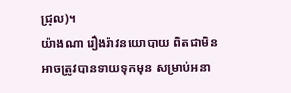ជ្រុល)។
យ៉ាងណា រឿងរ៉ាវនយោបាយ ពិតជាមិនអាចត្រូវបានទាយទុកមុន សម្រាប់អនា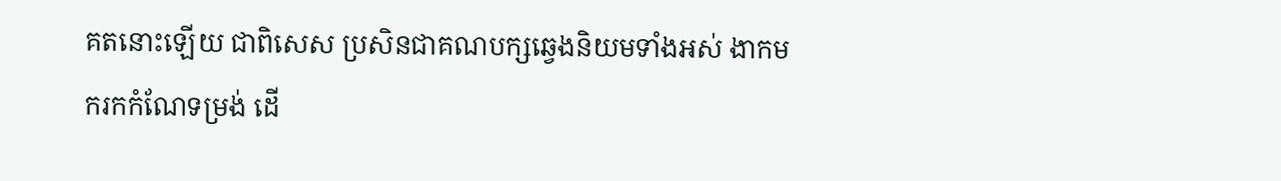គតនោះឡើយ ជាពិសេស ប្រសិនជាគណបក្សឆ្វេងនិយមទាំងអស់ ងាកមករកកំណែទម្រង់ ដើ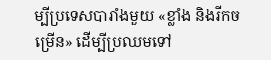ម្បីប្រទេសបារាំងមួយ «ខ្លាំង និងរីកចម្រើន» ដើម្បីប្រឈមទៅ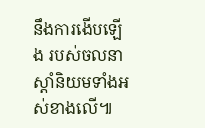នឹងការងើបឡើង របស់ចលនាស្ដាំនិយមទាំងអស់ខាងលើ៕